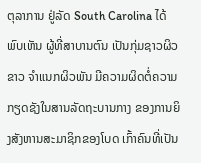ຕຸລາການ ຢູ່ລັດ South Carolina ໄດ້ພົບເຫັນ ຜູ້ທີ່ສາບານຕົນ ເປັນກຸ່ມຊາວຜິວຂາວ ຈຳແນກຜິວພັນ ມີຄວາມຜິດຕໍ່ຄວາມກຽດຊັງໃນສານລັດຖະບານກາງ ຂອງການຍິງສັງຫານສະມາຊິກຂອງໂບດ ເກົ້າຄົນທີ່ເປັນ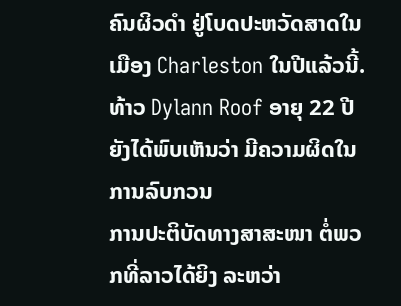ຄົນຜິວດຳ ຢູ່ໂບດປະຫວັດສາດໃນເມືອງ Charleston ໃນປີແລ້ວນີ້.
ທ້າວ Dylann Roof ອາຍຸ 22 ປີຍັງໄດ້ພົບເຫັນວ່າ ມີຄວາມຜິດໃນການລົບກວນ
ການປະຕິບັດທາງສາສະໜາ ຕໍ່ພວກທີ່ລາວໄດ້ຍິງ ລະຫວ່າ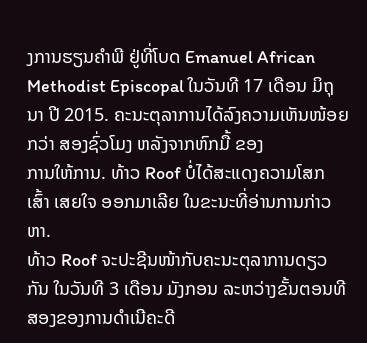ງການຮຽນຄຳພີ ຢູ່ທີ່ໂບດ Emanuel African Methodist Episcopal ໃນວັນທີ 17 ເດືອນ ມິຖຸນາ ປີ 2015. ຄະນະຕຸລາການໄດ້ລົງຄວາມເຫັນໜ້ອຍກວ່າ ສອງຊົ່ວໂມງ ຫລັງຈາກຫົກມື້ ຂອງ
ການໃຫ້ການ. ທ້າວ Roof ບໍ່ໄດ້ສະແດງຄວາມໂສກ ເສົ້າ ເສຍໃຈ ອອກມາເລີຍ ໃນຂະນະທີ່ອ່ານການກ່າວຫາ.
ທ້າວ Roof ຈະປະຊີນໜ້າກັບຄະນະຕຸລາການດຽວກັນ ໃນວັນທີ 3 ເດືອນ ມັງກອນ ລະຫວ່າງຂັ້ນຕອນທີສອງຂອງການດຳເນີຄະດີ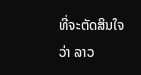ທີ່ຈະຕັດສິນໃຈວ່າ ລາວ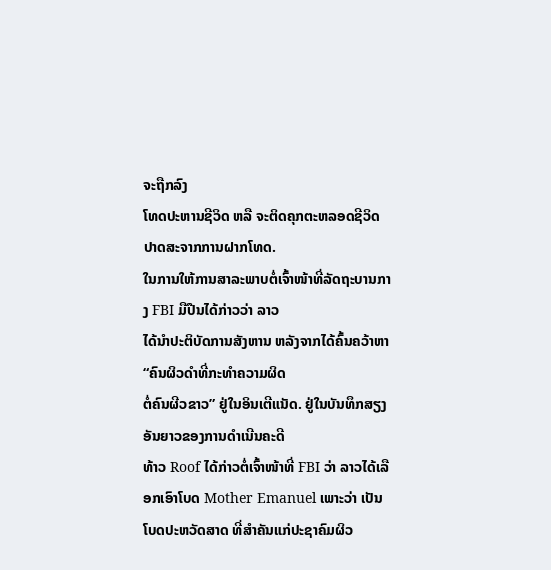ຈະຖືກລົງ
ໂທດປະຫານຊີວິດ ຫລື ຈະຕິດຄຸກຕະຫລອດຊີວິດ ປາດສະຈາກການຝາກໂທດ.
ໃນການໃຫ້ການສາລະພາບຕໍ່ເຈົ້າໜ້າທີ່ລັດຖະບານກາງ FBI ມືປືນໄດ້ກ່າວວ່າ ລາວ
ໄດ້ນຳປະຕິບັດການສັງຫານ ຫລັງຈາກໄດ້ຄົ້ນຄວ້າຫາ “ຄົນຜິວດຳທີ່ກະທຳຄວາມຜິດ
ຕໍ່ຄົນຜີວຂາວ” ຢູ່ໃນອິນເຕີແນັດ. ຢູ່ໃນບັນທຶກສຽງອັນຍາວຂອງການດຳເນີນຄະດີ
ທ້າວ Roof ໄດ້ກ່າວຕໍ່ເຈົ້າໜ້າທີ່ FBI ວ່າ ລາວໄດ້ເລືອກເອົາໂບດ Mother Emanuel ເພາະວ່າ ເປັນໂບດປະຫວັດສາດ ທີ່ສຳຄັນແກ່ປະຊາຄົມຜິວ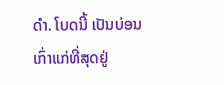ດຳ. ໂບດນີ້ ເປັນບ່ອນ
ເກົ່າແກ່ທີ່ສຸດຢູ່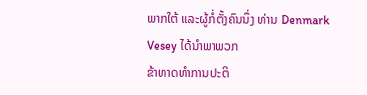ພາກໃຕ້ ແລະຜູ້ກໍ່ຕັ້ງຄົນນຶ່ງ ທ່ານ Denmark Vesey ໄດ້ນຳພາພວກ
ຂ້າທາດທຳການປະຕິ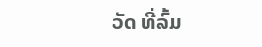ວັດ ທີ່ລົ້ມ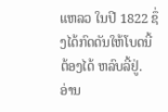ແຫລວ ໃນປີ 1822 ຊຶ່ງໄດ້ກົດດັນໃຫ້ໂບດນີ້ ຕ້ອງໄດ້ ຫລົບລີ້ຢູ່.
ອ່ານ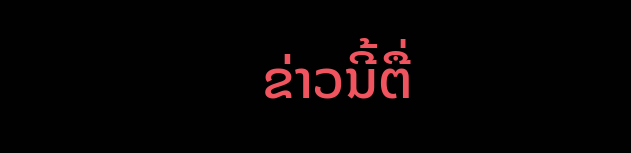ຂ່າວນີ້ຕື່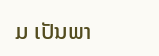ມ ເປັນພາ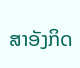ສາອັງກິດ